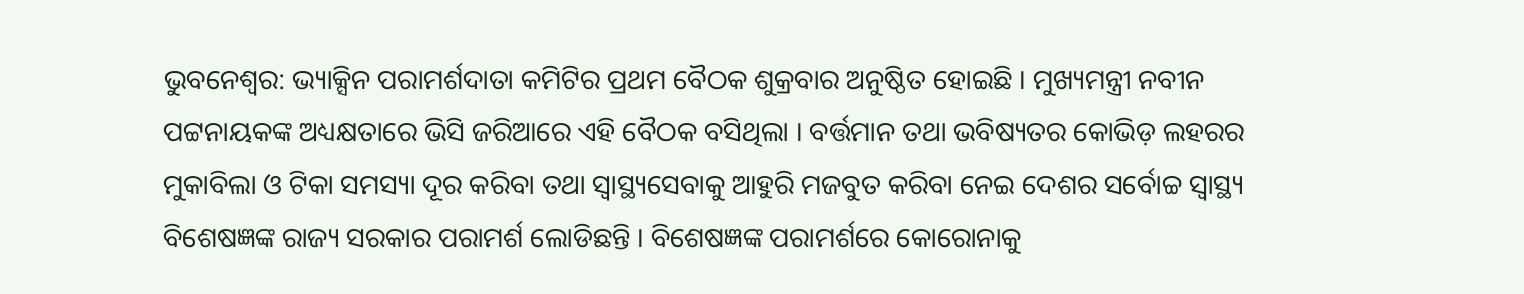ଭୁବନେଶ୍ବର: ଭ୍ୟାକ୍ସିନ ପରାମର୍ଶଦାତା କମିଟିର ପ୍ରଥମ ବୈଠକ ଶୁକ୍ରବାର ଅନୁଷ୍ଠିତ ହୋଇଛି । ମୁଖ୍ୟମନ୍ତ୍ରୀ ନବୀନ ପଟ୍ଟନାୟକଙ୍କ ଅଧ୍ୟକ୍ଷତାରେ ଭିସି ଜରିଆରେ ଏହି ବୈଠକ ବସିଥିଲା । ବର୍ତ୍ତମାନ ତଥା ଭବିଷ୍ୟତର କୋଭିଡ଼ ଲହରର ମୁକାବିଲା ଓ ଟିକା ସମସ୍ୟା ଦୂର କରିବା ତଥା ସ୍ୱାସ୍ଥ୍ୟସେବାକୁ ଆହୁରି ମଜବୁତ କରିବା ନେଇ ଦେଶର ସର୍ବୋଚ୍ଚ ସ୍ୱାସ୍ଥ୍ୟ ବିଶେଷଜ୍ଞଙ୍କ ରାଜ୍ୟ ସରକାର ପରାମର୍ଶ ଲୋଡିଛନ୍ତି । ବିଶେଷଜ୍ଞଙ୍କ ପରାମର୍ଶରେ କୋରୋନାକୁ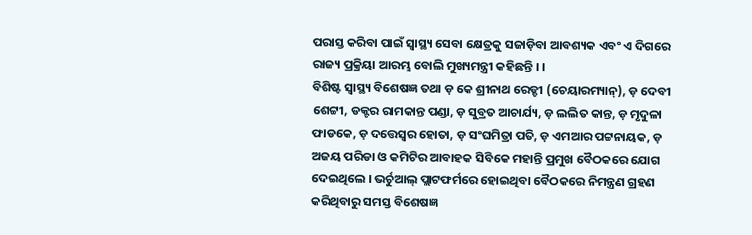ପରାସ୍ତ କରିବା ପାଇଁ ସ୍ୱାସ୍ଥ୍ୟ ସେବା କ୍ଷେତ୍ରକୁ ସଜାଡ଼ିବା ଆବଶ୍ୟକ ଏବଂ ଏ ଦିଗରେ ରାଜ୍ୟ ପ୍ରକ୍ରିୟା ଆରମ୍ଭ ବୋଲି ମୁଖ୍ୟମନ୍ତ୍ରୀ କହିଛନ୍ତି । ।
ବିଶିଷ୍ଟ ସ୍ୱାସ୍ଥ୍ୟ ବିଶେଷଜ୍ଞ ତଥା ଡ଼ କେ ଶ୍ରୀନାଥ ରେଡ୍ଡୀ (ଚେୟାରମ୍ୟାନ୍), ଡ଼ ଦେବୀ ଶେଟ୍ଟୀ, ଡକ୍ଟର ରାମକାନ୍ତ ପଣ୍ଡା, ଡ଼ ସୁବ୍ରତ ଆଚାର୍ଯ୍ୟ, ଡ଼ ଲଲିତ କାନ୍ତ, ଡ଼ ମୃଦୁଳା ଫାଡକେ, ଡ଼ ଦତ୍ତେସ୍ବର ହୋତା, ଡ଼ ସଂଘମିତ୍ରା ପତି, ଡ଼ ଏମଆର ପଟ୍ଟନାୟକ, ଡ଼ ଅଜୟ ପରିଡା ଓ କମିଟିର ଆବାହକ ସିବିକେ ମହାନ୍ତି ପ୍ରମୁଖ ବୈଠକରେ ଯୋଗ ଦେଇଥିଲେ । ଭର୍ଚୁଆଲ୍ ପ୍ଲାଟଫର୍ମରେ ହୋଇଥିବା ବୈଠକରେ ନିମନ୍ତ୍ରଣ ଗ୍ରହଣ କରିଥିବାରୁ ସମସ୍ତ ବିଶେଷଜ୍ଞ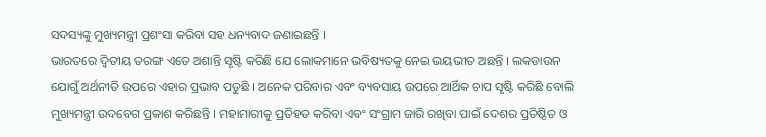ସଦସ୍ୟଙ୍କୁ ମୁଖ୍ୟମନ୍ତ୍ରୀ ପ୍ରଶଂସା କରିବା ସହ ଧନ୍ୟବାଦ ଜଣାଇଛନ୍ତି ।
ଭାରତରେ ଦ୍ୱିତୀୟ ତରଙ୍ଗ ଏତେ ଅଶାନ୍ତି ସୃଷ୍ଟି କରିଛି ଯେ ଲୋକମାନେ ଭବିଷ୍ୟତକୁ ନେଇ ଭୟଭୀତ ଅଛନ୍ତି । ଲକଡାଉନ ଯୋଗୁଁ ଅର୍ଥନୀତି ଉପରେ ଏହାର ପ୍ରଭାବ ପଡୁଛି । ଅନେକ ପରିବାର ଏବଂ ବ୍ୟବସାୟ ଉପରେ ଆର୍ଥିକ ଚାପ ସୃଷ୍ଟି କରିଛି ବୋଲି ମୁଖ୍ୟମନ୍ତ୍ରୀ ଉଦବେଗ ପ୍ରକାଶ କରିଛନ୍ତି । ମହାମାରୀକୁ ପ୍ରତିହତ କରିବା ଏବଂ ସଂଗ୍ରାମ ଜାରି ରଖିବା ପାଇଁ ଦେଶର ପ୍ରତିଷ୍ଠିତ ଓ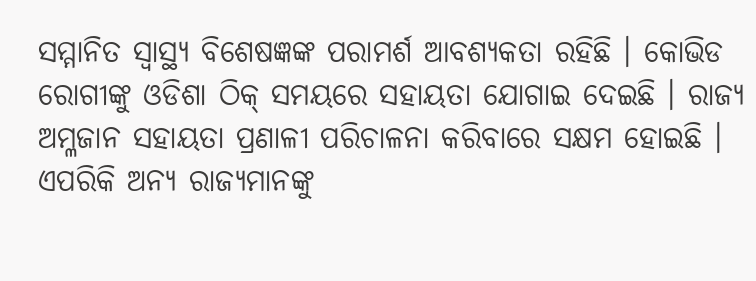ସମ୍ମାନିତ ସ୍ୱାସ୍ଥ୍ୟ ବିଶେଷଜ୍ଞଙ୍କ ପରାମର୍ଶ ଆବଶ୍ୟକତା ରହିଛି । କୋଭିଡ ରୋଗୀଙ୍କୁ ଓଡିଶା ଠିକ୍ ସମୟରେ ସହାୟତା ଯୋଗାଇ ଦେଇଛି । ରାଜ୍ୟ ଅମ୍ଳଜାନ ସହାୟତା ପ୍ରଣାଳୀ ପରିଚାଳନା କରିବାରେ ସକ୍ଷମ ହୋଇଛି । ଏପରିକି ଅନ୍ୟ ରାଜ୍ୟମାନଙ୍କୁ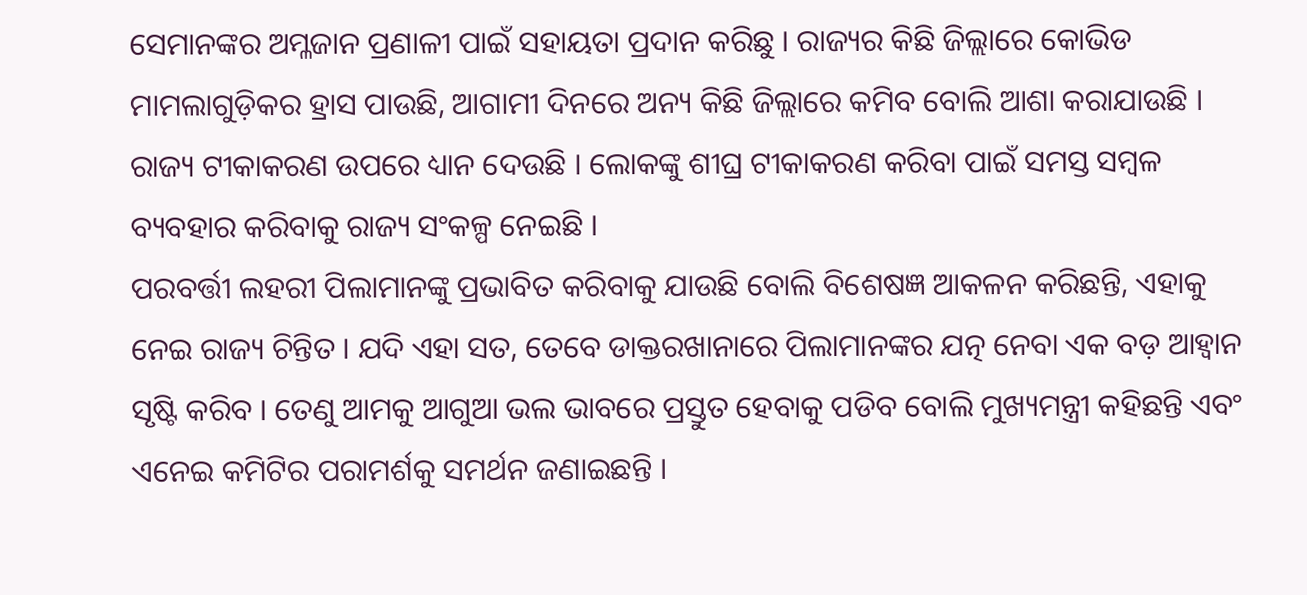ସେମାନଙ୍କର ଅମ୍ଳଜାନ ପ୍ରଣାଳୀ ପାଇଁ ସହାୟତା ପ୍ରଦାନ କରିଛୁ । ରାଜ୍ୟର କିଛି ଜିଲ୍ଲାରେ କୋଭିଡ ମାମଲାଗୁଡ଼ିକର ହ୍ରାସ ପାଉଛି, ଆଗାମୀ ଦିନରେ ଅନ୍ୟ କିଛି ଜିଲ୍ଲାରେ କମିବ ବୋଲି ଆଶା କରାଯାଉଛି । ରାଜ୍ୟ ଟୀକାକରଣ ଉପରେ ଧ୍ୟାନ ଦେଉଛି । ଲୋକଙ୍କୁ ଶୀଘ୍ର ଟୀକାକରଣ କରିବା ପାଇଁ ସମସ୍ତ ସମ୍ବଳ ବ୍ୟବହାର କରିବାକୁ ରାଜ୍ୟ ସଂକଳ୍ପ ନେଇଛି ।
ପରବର୍ତ୍ତୀ ଲହରୀ ପିଲାମାନଙ୍କୁ ପ୍ରଭାବିତ କରିବାକୁ ଯାଉଛି ବୋଲି ବିଶେଷଜ୍ଞ ଆକଳନ କରିଛନ୍ତି, ଏହାକୁ ନେଇ ରାଜ୍ୟ ଚିନ୍ତିତ । ଯଦି ଏହା ସତ, ତେବେ ଡାକ୍ତରଖାନାରେ ପିଲାମାନଙ୍କର ଯତ୍ନ ନେବା ଏକ ବଡ଼ ଆହ୍ୱାନ ସୃଷ୍ଟି କରିବ । ତେଣୁ ଆମକୁ ଆଗୁଆ ଭଲ ଭାବରେ ପ୍ରସ୍ତୁତ ହେବାକୁ ପଡିବ ବୋଲି ମୁଖ୍ୟମନ୍ତ୍ରୀ କହିଛନ୍ତି ଏବଂ ଏନେଇ କମିଟିର ପରାମର୍ଶକୁ ସମର୍ଥନ ଜଣାଇଛନ୍ତି ।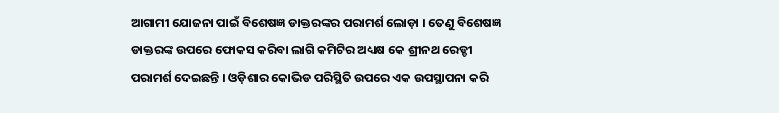ଆଗାମୀ ଯୋଜନା ପାଇଁ ବିଶେଷଜ୍ଞ ଡାକ୍ତରଙ୍କର ପରାମର୍ଶ ଲୋଡ଼ା । ତେଣୁ ବିଶେଷଜ୍ଞ ଡାକ୍ତରଙ୍କ ଉପରେ ଫୋକସ କରିବା ଲାଗି କମିଟିର ଅଧ୍ୟକ୍ଷ କେ ଶ୍ରୀନଥ ରେଡ୍ଡୀ ପରାମର୍ଶ ଦେଇଛନ୍ତି । ଓଡ଼ିଶାର କୋଭିଡ ପରିସ୍ଥିତି ଉପରେ ଏକ ଉପସ୍ଥାପନା କରି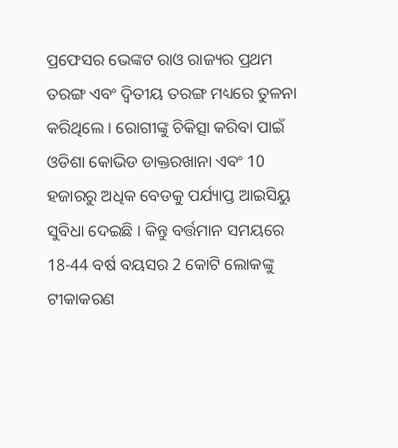ପ୍ରଫେସର ଭେଙ୍କଟ ରାଓ ରାଜ୍ୟର ପ୍ରଥମ ତରଙ୍ଗ ଏବଂ ଦ୍ୱିତୀୟ ତରଙ୍ଗ ମଧ୍ୟରେ ତୁଳନା କରିଥିଲେ । ରୋଗୀଙ୍କୁ ଚିକିତ୍ସା କରିବା ପାଇଁ ଓଡିଶା କୋଭିଡ ଡାକ୍ତରଖାନା ଏବଂ 10 ହଜାରରୁ ଅଧିକ ବେଡକୁ ପର୍ଯ୍ୟାପ୍ତ ଆଇସିୟୁ ସୁବିଧା ଦେଇଛି । କିନ୍ତୁ ବର୍ତ୍ତମାନ ସମୟରେ 18-44 ବର୍ଷ ବୟସର 2 କୋଟି ଲୋକଙ୍କୁ ଟୀକାକରଣ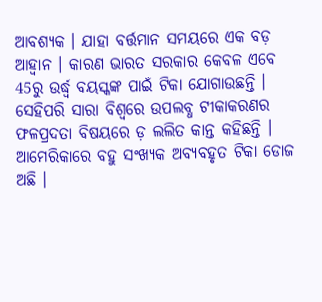ଆବଶ୍ୟକ । ଯାହା ବର୍ତ୍ତମାନ ସମୟରେ ଏକ ବଡ଼ ଆହ୍ୱାନ । କାରଣ ଭାରତ ସରକାର କେବଳ ଏବେ 45ରୁ ଉର୍ଦ୍ଧ୍ବ ବୟସ୍କଙ୍କ ପାଇଁ ଟିକା ଯୋଗାଉଛନ୍ତି ।
ସେହିପରି ସାରା ବିଶ୍ୱରେ ଉପଲବ୍ଧ ଟୀକାକରଣର ଫଳପ୍ରଦତା ବିଷୟରେ ଡ଼ ଲଲିତ କାନ୍ତ କହିଛନ୍ତି । ଆମେରିକାରେ ବହୁ ସଂଖ୍ୟକ ଅବ୍ୟବହୃତ ଟିକା ଡୋଜ ଅଛି ।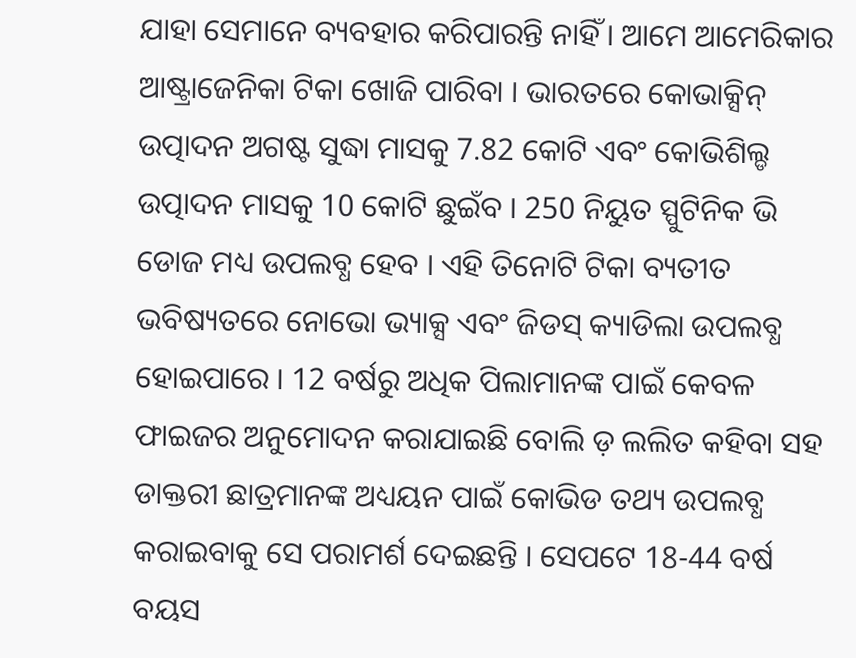ଯାହା ସେମାନେ ବ୍ୟବହାର କରିପାରନ୍ତି ନାହିଁ । ଆମେ ଆମେରିକାର ଆଷ୍ଟ୍ରାଜେନିକା ଟିକା ଖୋଜି ପାରିବା । ଭାରତରେ କୋଭାକ୍ସିନ୍ ଉତ୍ପାଦନ ଅଗଷ୍ଟ ସୁଦ୍ଧା ମାସକୁ 7.82 କୋଟି ଏବଂ କୋଭିଶିଲ୍ଡ ଉତ୍ପାଦନ ମାସକୁ 10 କୋଟି ଛୁଇଁବ । 250 ନିୟୁତ ସ୍ପୁଟିନିକ ଭି ଡୋଜ ମଧ୍ୟ ଉପଲବ୍ଧ ହେବ । ଏହି ତିନୋଟି ଟିକା ବ୍ୟତୀତ ଭବିଷ୍ୟତରେ ନୋଭୋ ଭ୍ୟାକ୍ସ ଏବଂ ଜିଡସ୍ କ୍ୟାଡିଲା ଉପଲବ୍ଧ ହୋଇପାରେ । 12 ବର୍ଷରୁ ଅଧିକ ପିଲାମାନଙ୍କ ପାଇଁ କେବଳ ଫାଇଜର ଅନୁମୋଦନ କରାଯାଇଛି ବୋଲି ଡ଼ ଲଲିତ କହିବା ସହ ଡାକ୍ତରୀ ଛାତ୍ରମାନଙ୍କ ଅଧ୍ୟୟନ ପାଇଁ କୋଭିଡ ତଥ୍ୟ ଉପଲବ୍ଧ କରାଇବାକୁ ସେ ପରାମର୍ଶ ଦେଇଛନ୍ତି । ସେପଟେ 18-44 ବର୍ଷ ବୟସ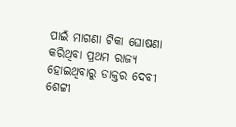ପାଇଁ ମାଗଣା ଟିକା ଘୋଷଣା କରିଥିବା ପ୍ରଥମ ରାଜ୍ୟ ହୋଇଥିବାରୁ ଡାକ୍ତର ଦେବୀ ଶେଟ୍ଟୀ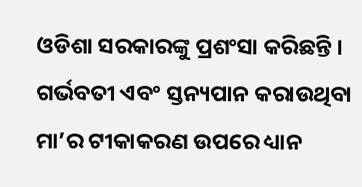ଓଡିଶା ସରକାରଙ୍କୁ ପ୍ରଶଂସା କରିଛନ୍ତି ।
ଗର୍ଭବତୀ ଏବଂ ସ୍ତନ୍ୟପାନ କରାଉଥିବା ମା’ର ଟୀକାକରଣ ଉପରେ ଧ୍ୟାନ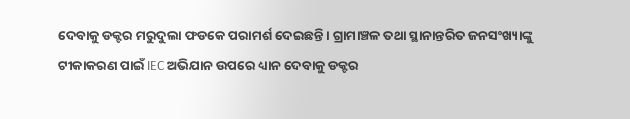ଦେବାକୁ ଡକ୍ଟର ମରୁଦୁଲା ଫଡକେ ପରାମର୍ଶ ଦେଇଛନ୍ତି । ଗ୍ରାମାଞ୍ଚଳ ତଥା ସ୍ଥାନାନ୍ତରିତ ଜନସଂଖ୍ୟାଙ୍କୁ ଟୀକାକରଣ ପାଇଁ IEC ଅଭିଯାନ ଉପରେ ଧ୍ୟାନ ଦେବାକୁ ଡକ୍ଟର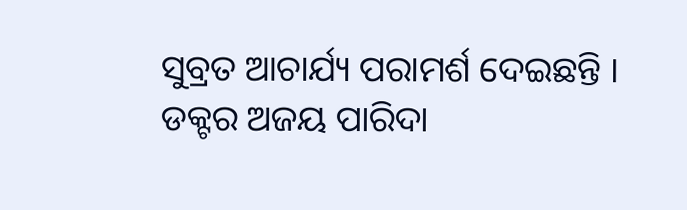ସୁବ୍ରତ ଆଚାର୍ଯ୍ୟ ପରାମର୍ଶ ଦେଇଛନ୍ତି । ଡକ୍ଟର ଅଜୟ ପାରିଦା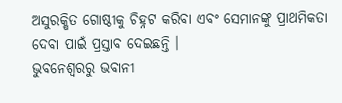ଅସୁରକ୍ଷିତ ଗୋଷ୍ଠୀକୁ ଚିହ୍ନଟ କରିବା ଏବଂ ସେମାନଙ୍କୁ ପ୍ରାଥମିକତା ଦେବା ପାଇଁ ପ୍ରସ୍ତାବ ଦେଇଛନ୍ତି ।
ଭୁବନେଶ୍ବରରୁ ଭବାନୀ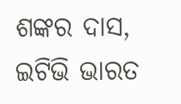ଶଙ୍କର ଦାସ, ଇଟିଭି ଭାରତ